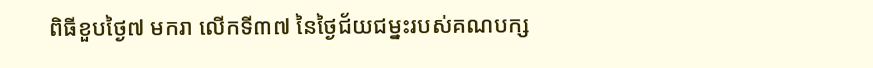ពិធីខួបថ្ងៃ៧ មករា លើកទី៣៧ នៃថ្ងៃជ័យជម្នះរបស់គណបក្ស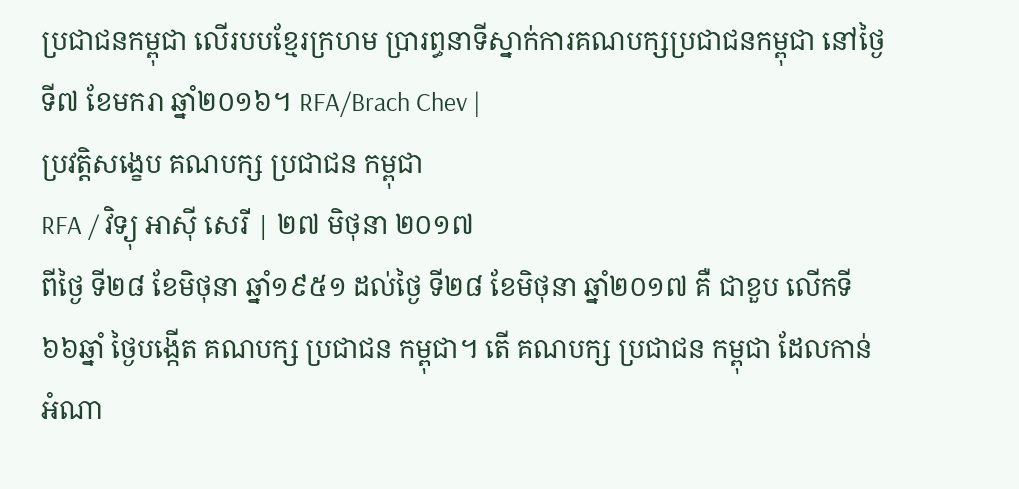ប្រជាជនកម្ពុជា លើរបបខ្មែរក្រហម ប្រារព្ធនាទីស្នាក់ការគណបក្សប្រជាជនកម្ពុជា នៅថ្ងៃទី៧ ខែមករា ឆ្នាំ២០១៦។ RFA/Brach Chev |
ប្រវត្តិសង្ខេប គណបក្ស ប្រជាជន កម្ពុជា
RFA / វិទ្យុ អាស៊ី សេរី | ២៧ មិថុនា ២០១៧
ពីថ្ងៃ ទី២៨ ខែមិថុនា ឆ្នាំ១៩៥១ ដល់ថ្ងៃ ទី២៨ ខែមិថុនា ឆ្នាំ២០១៧ គឺ ជាខួប លើកទី ៦៦ឆ្នាំ ថ្ងៃបង្កើត គណបក្ស ប្រជាជន កម្ពុជា។ តើ គណបក្ស ប្រជាជន កម្ពុជា ដែលកាន់ អំណា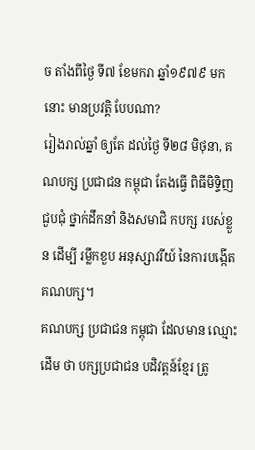ច តាំងពីថ្ងៃ ទី៧ ខែមករា ឆ្នាំ១៩៧៩ មកនោះ មានប្រវត្តិ បែបណា?
រៀងរាល់ឆ្នាំ ឲ្យតែ ដល់ថ្ងៃ ទី២៨ មិថុនា, គណបក្ស ប្រជាជន កម្ពុជា តែងធ្វើ ពិធីមិទ្ទិញ ជួបជុំ ថ្នាក់ដឹកនាំ និងសមាជិ កបក្ស របស់ខ្លួន ដើម្បី រម្លឹកខួប អនុស្សាវរីយ៍ នៃការបង្កើត គណបក្ស។
គណបក្ស ប្រជាជន កម្ពុជា ដែលមាន ឈ្មោះដើម ថា បក្សប្រជាជន បដិវត្តន៍ខ្មែរ ត្រូ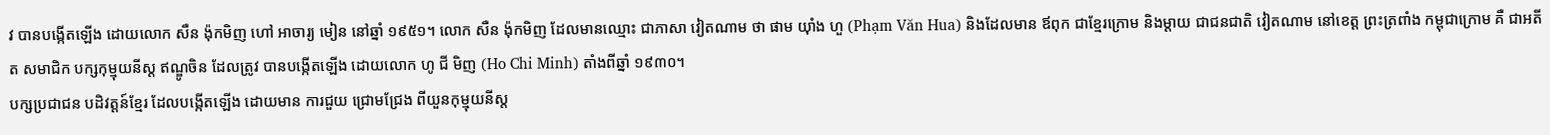វ បានបង្កើតឡើង ដោយលោក សឺន ង៉ុកមិញ ហៅ អាចារ្យ មៀន នៅឆ្នាំ ១៩៥១។ លោក សឺន ង៉ុកមិញ ដែលមានឈ្មោះ ជាភាសា វៀតណាម ថា ផាម យ៉ាំង ហួ (Phạm Văn Hua) និងដែលមាន ឪពុក ជាខ្មែរក្រោម និងម្តាយ ជាជនជាតិ វៀតណាម នៅខេត្ត ព្រះត្រពាំង កម្ពុជាក្រោម គឺ ជាអតីត សមាជិក បក្សកុម្មុយនីស្ត ឥណ្ឌូចិន ដែលត្រូវ បានបង្កើតឡើង ដោយលោក ហូ ជី មិញ (Ho Chi Minh) តាំងពីឆ្នាំ ១៩៣០។
បក្សប្រជាជន បដិវត្តន៍ខ្មែរ ដែលបង្កើតឡើង ដោយមាន ការជួយ ជ្រោមជ្រែង ពីយួនកុម្មុយនីស្ត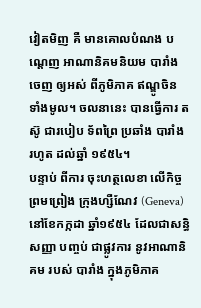វៀតមិញ គឺ មានគោលបំណង បណ្ដេញ អាណានិគមនិយម បារាំង ចេញ ឲ្យអស់ ពីភូមិភាគ ឥណ្ឌូចិន ទាំងមូល។ ចលនានេះ បានធ្វើការ តស៊ូ ជារបៀប ទ័ពព្រៃ ប្រឆាំង បារាំង រហូត ដល់ឆ្នាំ ១៩៥៤។
បន្ទាប់ ពីការ ចុះហត្ថលេខា លើកិច្ចព្រមព្រៀង ក្រុងហ្សឺណែវ (Geneva) នៅខែកក្កដា ឆ្នាំ១៩៥៤ ដែលជាសន្ធិសញ្ញា បញ្ចប់ ជាផ្លូវការ នូវអាណានិគម របស់ បារាំង ក្នុងភូមិភាគ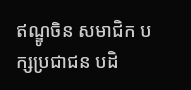ឥណ្ឌូចិន សមាជិក បក្សប្រជាជន បដិ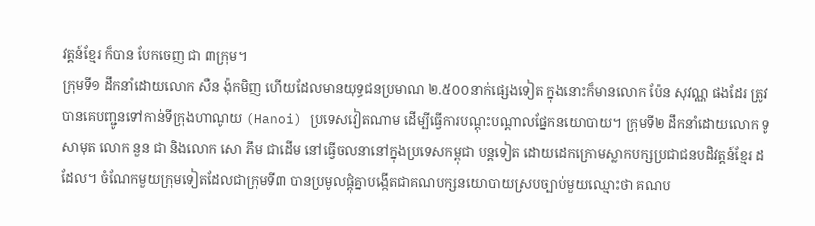វត្តន៍ខ្មែរ ក៏បាន បែកចេញ ជា ៣ក្រុម។
ក្រុមទី១ ដឹកនាំដោយលោក សឺន ង៉ុកមិញ ហើយដែលមានយុទ្ធជនប្រមាណ ២.៥០០នាក់ផ្សេងទៀត ក្នុងនោះក៏មានលោក ប៉ែន សុវណ្ណ ផងដែរ ត្រូវបានគេបញ្ជូនទៅកាន់ទីក្រុងហាណូយ (Hanoi) ប្រទេសវៀតណាម ដើម្បីធ្វើការបណ្តុះបណ្តាលផ្នែកនយោបាយ។ ក្រុមទី២ ដឹកនាំដោយលោក ទូ សាមុត លោក នួន ជា និងលោក សោ ភឹម ជាដើម នៅធ្វើចលនានៅក្នុងប្រទេសកម្ពុជា បន្តទៀត ដោយដេកក្រោមស្លាកបក្សប្រជាជនបដិវត្តន៍ខ្មែរ ដដែល។ ចំណែកមួយក្រុមទៀតដែលជាក្រុមទី៣ បានប្រមូលផ្តុំគ្នាបង្កើតជាគណបក្សនយោបាយស្របច្បាប់មួយឈ្មោះថា គណប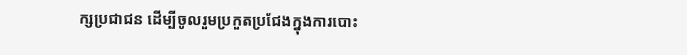ក្សប្រជាជន ដើម្បីចូលរួមប្រកួតប្រជែងក្នុងការបោះ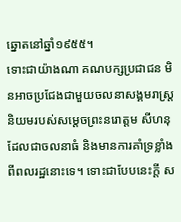ឆ្នោតនៅឆ្នាំ១៩៥៥។
ទោះជាយ៉ាងណា គណបក្សប្រជាជន មិនអាចប្រជែងជាមួយចលនាសង្គមរាស្ត្រនិយមរបស់សម្ដេចព្រះនរោត្តម សីហនុ ដែលជាចលនាធំ និងមានការគាំទ្រខ្លាំងពីពលរដ្ឋនោះទេ។ ទោះជាបែបនេះក្តី ស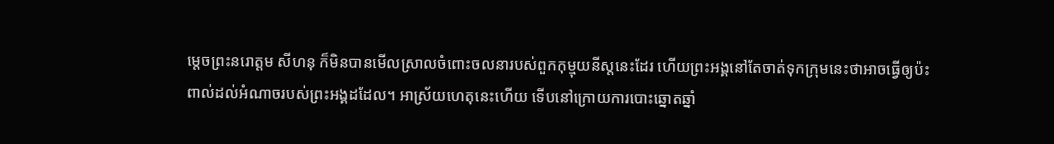ម្ដេចព្រះនរោត្តម សីហនុ ក៏មិនបានមើលស្រាលចំពោះចលនារបស់ពួកកុម្មុយនីស្តនេះដែរ ហើយព្រះអង្គនៅតែចាត់ទុកក្រុមនេះថាអាចធ្វើឲ្យប៉ះពាល់ដល់អំណាចរបស់ព្រះអង្គដដែល។ អាស្រ័យហេតុនេះហើយ ទើបនៅក្រោយការបោះឆ្នោតឆ្នាំ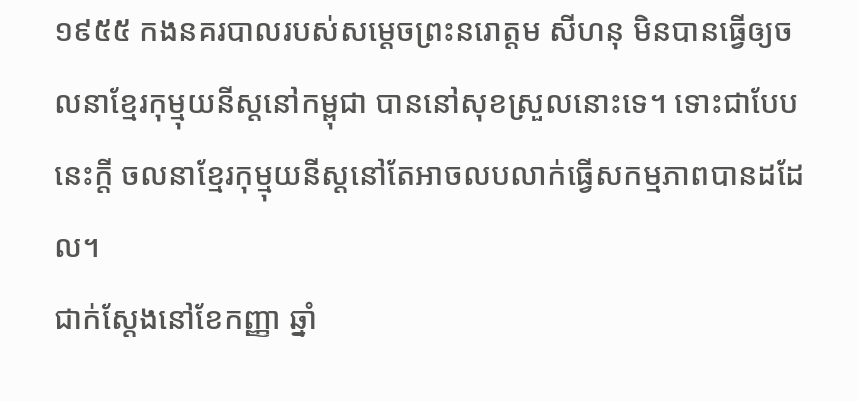១៩៥៥ កងនគរបាលរបស់សម្ដេចព្រះនរោត្តម សីហនុ មិនបានធ្វើឲ្យចលនាខ្មែរកុម្មុយនីស្តនៅកម្ពុជា បាននៅសុខស្រួលនោះទេ។ ទោះជាបែបនេះក្តី ចលនាខ្មែរកុម្មុយនីស្តនៅតែអាចលបលាក់ធ្វើសកម្មភាពបានដដែល។
ជាក់ស្តែងនៅខែកញ្ញា ឆ្នាំ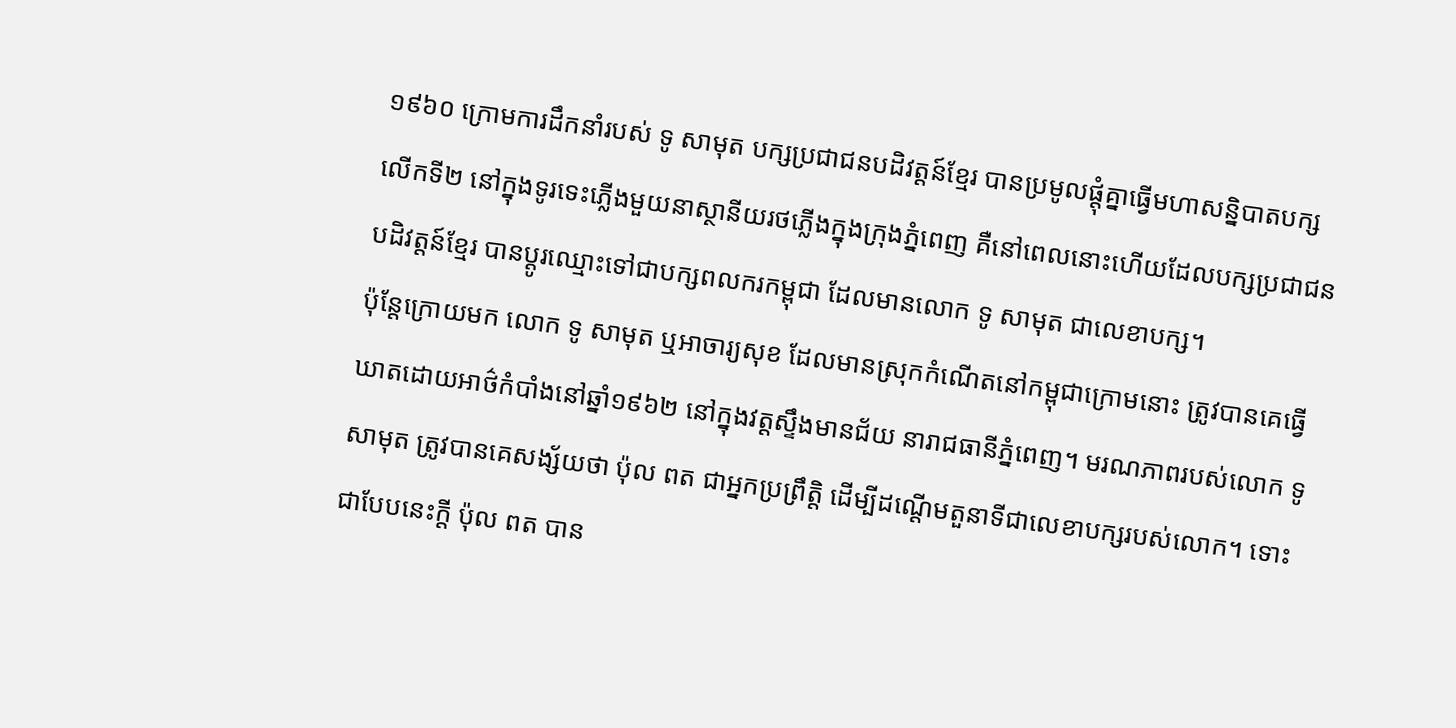១៩៦០ ក្រោមការដឹកនាំរបស់ ទូ សាមុត បក្សប្រជាជនបដិវត្តន៍ខ្មែរ បានប្រមូលផ្តុំគ្នាធ្វើមហាសន្និបាតបក្សលើកទី២ នៅក្នុងទូរទេះភ្លើងមួយនាស្ថានីយរថភ្លើងក្នុងក្រុងភ្នំពេញ គឺនៅពេលនោះហើយដែលបក្សប្រជាជនបដិវត្តន៍ខ្មែរ បានប្ដូរឈ្មោះទៅជាបក្សពលករកម្ពុជា ដែលមានលោក ទូ សាមុត ជាលេខាបក្ស។
ប៉ុន្តែក្រោយមក លោក ទូ សាមុត ឬអាចារ្យសុខ ដែលមានស្រុកកំណើតនៅកម្ពុជាក្រោមនោះ ត្រូវបានគេធ្វើឃាតដោយអាថ៌កំបាំងនៅឆ្នាំ១៩៦២ នៅក្នុងវត្តស្ទឹងមានជ័យ នារាជធានីភ្នំពេញ។ មរណភាពរបស់លោក ទូ សាមុត ត្រូវបានគេសង្ស័យថា ប៉ុល ពត ជាអ្នកប្រព្រឹត្តិ ដើម្បីដណ្ដើមតួនាទីជាលេខាបក្សរបស់លោក។ ទោះជាបែបនេះក្តី ប៉ុល ពត បាន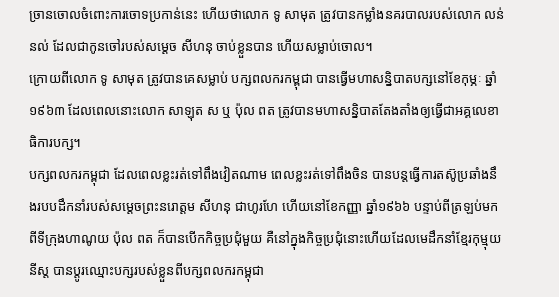ច្រានចោលចំពោះការចោទប្រកាន់នេះ ហើយថាលោក ទូ សាមុត ត្រូវបានកម្លាំងនគរបាលរបស់លោក លន់ នល់ ដែលជាកូនចៅរបស់សម្ដេច សីហនុ ចាប់ខ្លួនបាន ហើយសម្លាប់ចោល។
ក្រោយពីលោក ទូ សាមុត ត្រូវបានគេសម្លាប់ បក្សពលករកម្ពុជា បានធ្វើមហាសន្និបាតបក្សនៅខែកុម្ភៈ ឆ្នាំ១៩៦៣ ដែលពេលនោះលោក សាឡុត ស ឬ ប៉ុល ពត ត្រូវបានមហាសន្និបាតតែងតាំងឲ្យធ្វើជាអគ្គលេខាធិការបក្ស។
បក្សពលករកម្ពុជា ដែលពេលខ្លះរត់ទៅពឹងវៀតណាម ពេលខ្លះរត់ទៅពឹងចិន បានបន្តធ្វើការតស៊ូប្រឆាំងនឹងរបបដឹកនាំរបស់សម្ដេចព្រះនរោត្តម សីហនុ ជាហូរហែ ហើយនៅខែកញ្ញា ឆ្នាំ១៩៦៦ បន្ទាប់ពីត្រឡប់មកពីទីក្រុងហាណូយ ប៉ុល ពត ក៏បានបើកកិច្ចប្រជុំមួយ គឺនៅក្នុងកិច្ចប្រជុំនោះហើយដែលមេដឹកនាំខ្មែរកុម្មុយនីស្ត បានប្ដូរឈ្មោះបក្សរបស់ខ្លួនពីបក្សពលករកម្ពុជា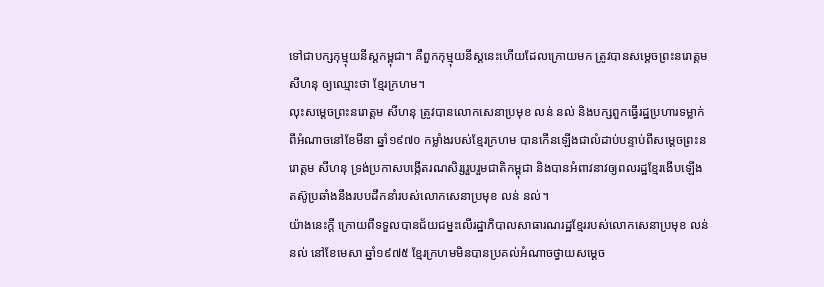ទៅជាបក្សកុម្មុយនីស្តកម្ពុជា។ គឺពួកកុម្មុយនីស្តនេះហើយដែលក្រោយមក ត្រូវបានសម្ដេចព្រះនរោត្តម សីហនុ ឲ្យឈ្មោះថា ខ្មែរក្រហម។
លុះសម្ដេចព្រះនរោត្តម សីហនុ ត្រូវបានលោកសេនាប្រមុខ លន់ នល់ និងបក្សពួកធ្វើរដ្ឋប្រហារទម្លាក់ពីអំណាចនៅខែមីនា ឆ្នាំ១៩៧០ កម្លាំងរបស់ខ្មែរក្រហម បានកើនឡើងជាលំដាប់បន្ទាប់ពីសម្ដេចព្រះនរោត្តម សីហនុ ទ្រង់ប្រកាសបង្កើតរណសិរ្សរួបរួមជាតិកម្ពុជា និងបានអំពាវនាវឲ្យពលរដ្ឋខ្មែរងើបឡើងតស៊ូប្រឆាំងនឹងរបបដឹកនាំរបស់លោកសេនាប្រមុខ លន់ នល់។
យ៉ាងនេះក្តី ក្រោយពីទទួលបានជ័យជម្នះលើរដ្ឋាភិបាលសាធារណរដ្ឋខ្មែររបស់លោកសេនាប្រមុខ លន់ នល់ នៅខែមេសា ឆ្នាំ១៩៧៥ ខ្មែរក្រហមមិនបានប្រគល់អំណាចថ្វាយសម្ដេច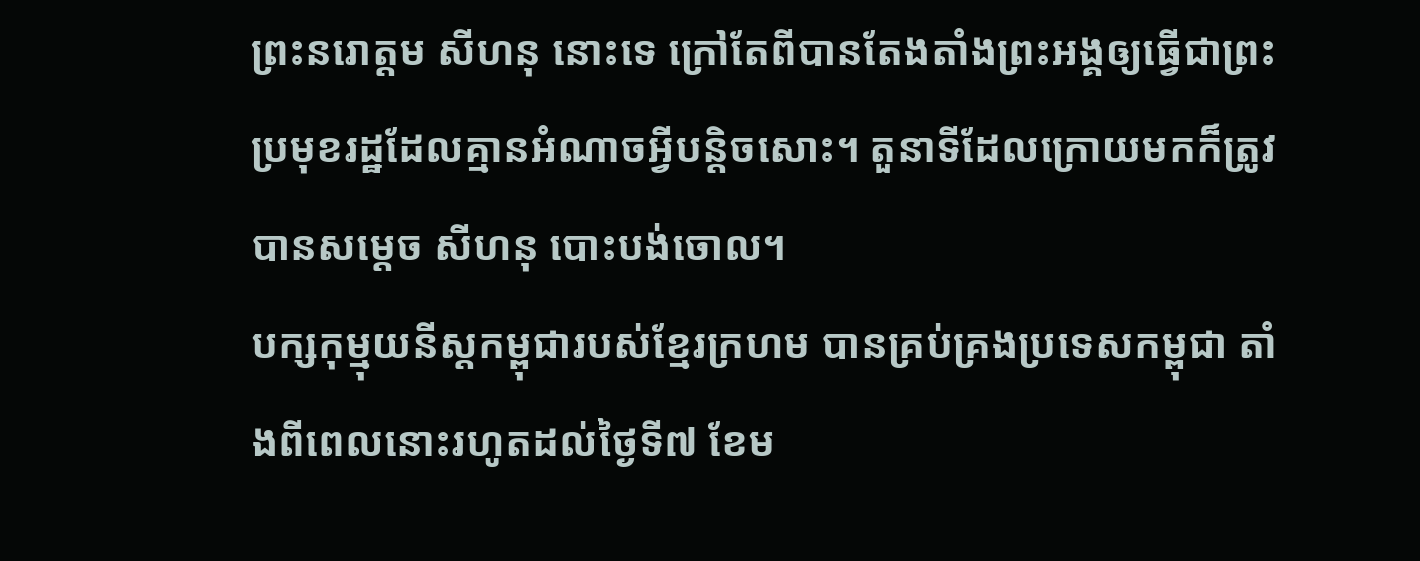ព្រះនរោត្តម សីហនុ នោះទេ ក្រៅតែពីបានតែងតាំងព្រះអង្គឲ្យធ្វើជាព្រះប្រមុខរដ្ឋដែលគ្មានអំណាចអ្វីបន្តិចសោះ។ តួនាទីដែលក្រោយមកក៏ត្រូវបានសម្ដេច សីហនុ បោះបង់ចោល។
បក្សកុម្មុយនីស្តកម្ពុជារបស់ខ្មែរក្រហម បានគ្រប់គ្រងប្រទេសកម្ពុជា តាំងពីពេលនោះរហូតដល់ថ្ងៃទី៧ ខែម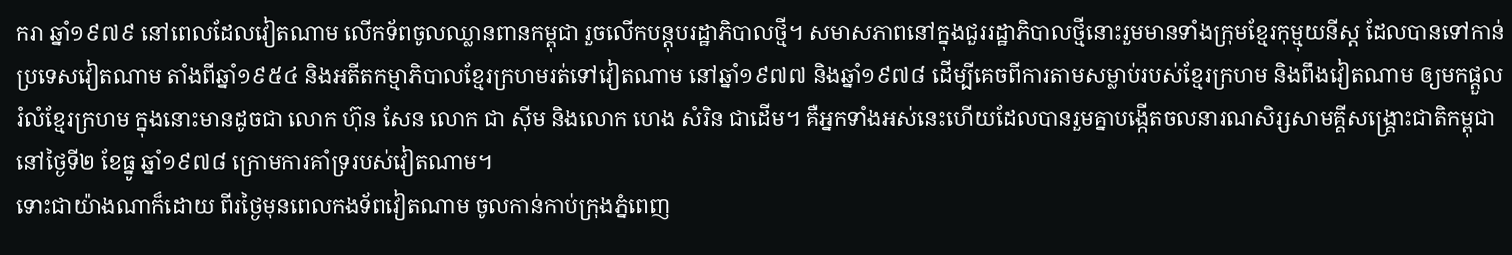ករា ឆ្នាំ១៩៧៩ នៅពេលដែលវៀតណាម លើកទ័ពចូលឈ្លានពានកម្ពុជា រួចលើកបន្តុបរដ្ឋាភិបាលថ្មី។ សមាសភាពនៅក្នុងជួររដ្ឋាភិបាលថ្មីនោះរួមមានទាំងក្រុមខ្មែរកុម្មុយនីស្ត ដែលបានទៅកាន់ប្រទេសវៀតណាម តាំងពីឆ្នាំ១៩៥៤ និងអតីតកម្មាភិបាលខ្មែរក្រហមរត់ទៅវៀតណាម នៅឆ្នាំ១៩៧៧ និងឆ្នាំ១៩៧៨ ដើម្បីគេចពីការតាមសម្លាប់របស់ខ្មែរក្រហម និងពឹងវៀតណាម ឲ្យមកផ្ដួលរំលំខ្មែរក្រហម ក្នុងនោះមានដូចជា លោក ហ៊ុន សែន លោក ជា ស៊ីម និងលោក ហេង សំរិន ជាដើម។ គឺអ្នកទាំងអស់នេះហើយដែលបានរួមគ្នាបង្កើតចលនារណសិរ្សសាមគ្គីសង្គ្រោះជាតិកម្ពុជា នៅថ្ងៃទី២ ខែធ្នូ ឆ្នាំ១៩៧៨ ក្រោមការគាំទ្ររបស់វៀតណាម។
ទោះជាយ៉ាងណាក៏ដោយ ពីរថ្ងៃមុនពេលកងទ័ពវៀតណាម ចូលកាន់កាប់ក្រុងភ្នំពេញ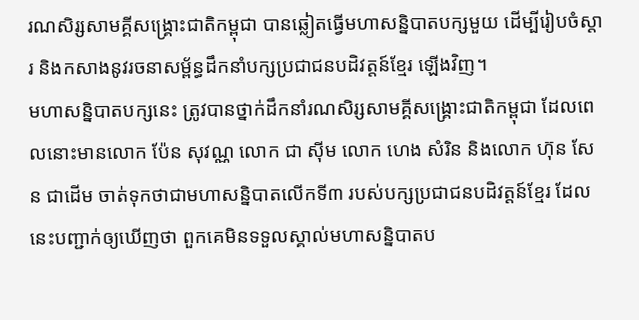រណសិរ្សសាមគ្គីសង្គ្រោះជាតិកម្ពុជា បានឆ្លៀតធ្វើមហាសន្និបាតបក្សមួយ ដើម្បីរៀបចំស្ដារ និងកសាងនូវរចនាសម្ព័ន្ធដឹកនាំបក្សប្រជាជនបដិវត្តន៍ខ្មែរ ឡើងវិញ។
មហាសន្និបាតបក្សនេះ ត្រូវបានថ្នាក់ដឹកនាំរណសិរ្សសាមគ្គីសង្គ្រោះជាតិកម្ពុជា ដែលពេលនោះមានលោក ប៉ែន សុវណ្ណ លោក ជា ស៊ីម លោក ហេង សំរិន និងលោក ហ៊ុន សែន ជាដើម ចាត់ទុកថាជាមហាសន្និបាតលើកទី៣ របស់បក្សប្រជាជនបដិវត្តន៍ខ្មែរ ដែលនេះបញ្ជាក់ឲ្យឃើញថា ពួកគេមិនទទួលស្គាល់មហាសន្និបាតប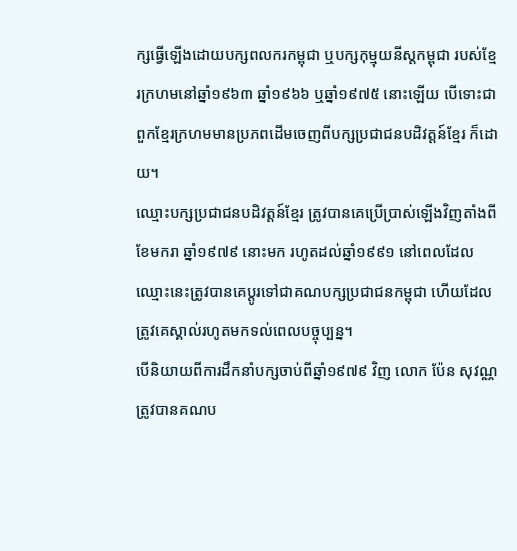ក្សធ្វើឡើងដោយបក្សពលករកម្ពុជា ឬបក្សកុម្មុយនីស្តកម្ពុជា របស់ខ្មែរក្រហមនៅឆ្នាំ១៩៦៣ ឆ្នាំ១៩៦៦ ឬឆ្នាំ១៩៧៥ នោះឡើយ បើទោះជាពួកខ្មែរក្រហមមានប្រភពដើមចេញពីបក្សប្រជាជនបដិវត្តន៍ខ្មែរ ក៏ដោយ។
ឈ្មោះបក្សប្រជាជនបដិវត្តន៍ខ្មែរ ត្រូវបានគេប្រើប្រាស់ឡើងវិញតាំងពីខែមករា ឆ្នាំ១៩៧៩ នោះមក រហូតដល់ឆ្នាំ១៩៩១ នៅពេលដែលឈ្មោះនេះត្រូវបានគេប្ដូរទៅជាគណបក្សប្រជាជនកម្ពុជា ហើយដែលត្រូវគេស្គាល់រហូតមកទល់ពេលបច្ចុប្បន្ន។
បើនិយាយពីការដឹកនាំបក្សចាប់ពីឆ្នាំ១៩៧៩ វិញ លោក ប៉ែន សុវណ្ណ ត្រូវបានគណប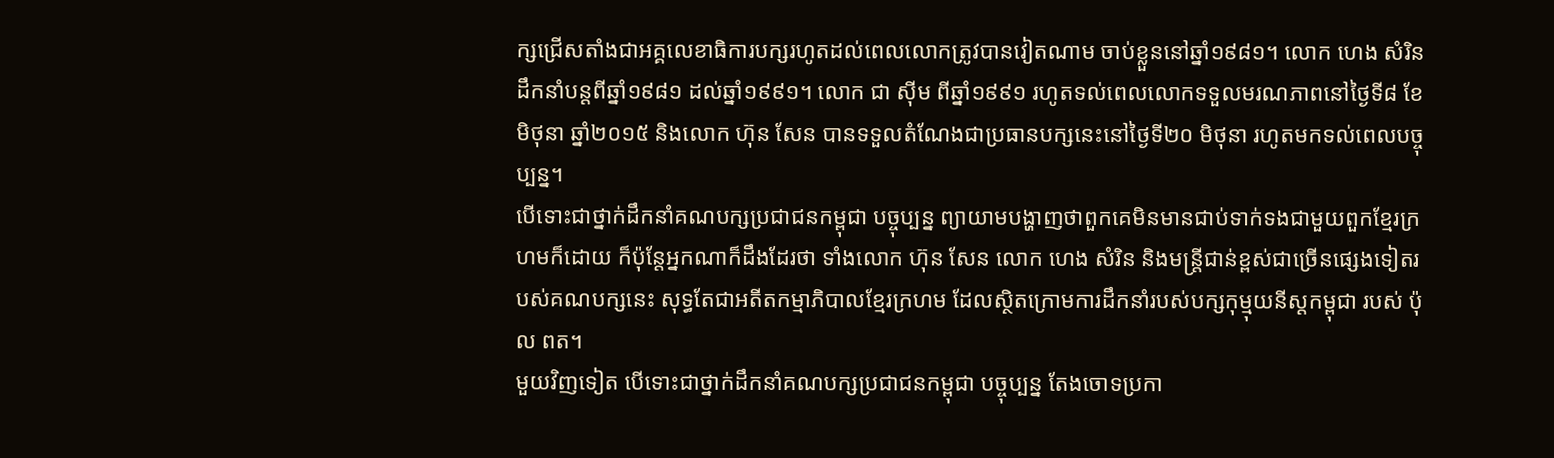ក្សជ្រើសតាំងជាអគ្គលេខាធិការបក្សរហូតដល់ពេលលោកត្រូវបានវៀតណាម ចាប់ខ្លួននៅឆ្នាំ១៩៨១។ លោក ហេង សំរិន ដឹកនាំបន្តពីឆ្នាំ១៩៨១ ដល់ឆ្នាំ១៩៩១។ លោក ជា ស៊ីម ពីឆ្នាំ១៩៩១ រហូតទល់ពេលលោកទទួលមរណភាពនៅថ្ងៃទី៨ ខែមិថុនា ឆ្នាំ២០១៥ និងលោក ហ៊ុន សែន បានទទួលតំណែងជាប្រធានបក្សនេះនៅថ្ងៃទី២០ មិថុនា រហូតមកទល់ពេលបច្ចុប្បន្ន។
បើទោះជាថ្នាក់ដឹកនាំគណបក្សប្រជាជនកម្ពុជា បច្ចុប្បន្ន ព្យាយាមបង្ហាញថាពួកគេមិនមានជាប់ទាក់ទងជាមួយពួកខ្មែរក្រហមក៏ដោយ ក៏ប៉ុន្តែអ្នកណាក៏ដឹងដែរថា ទាំងលោក ហ៊ុន សែន លោក ហេង សំរិន និងមន្ត្រីជាន់ខ្ពស់ជាច្រើនផ្សេងទៀតរបស់គណបក្សនេះ សុទ្ធតែជាអតីតកម្មាភិបាលខ្មែរក្រហម ដែលស្ថិតក្រោមការដឹកនាំរបស់បក្សកុម្មុយនីស្តកម្ពុជា របស់ ប៉ុល ពត។
មួយវិញទៀត បើទោះជាថ្នាក់ដឹកនាំគណបក្សប្រជាជនកម្ពុជា បច្ចុប្បន្ន តែងចោទប្រកា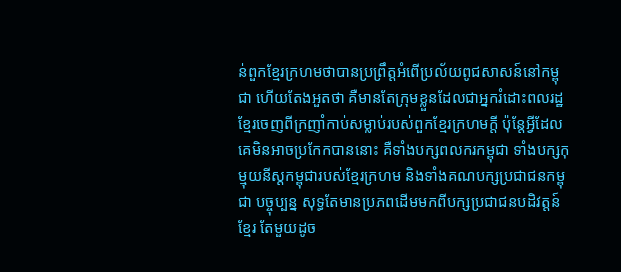ន់ពួកខ្មែរក្រហមថាបានប្រព្រឹត្តអំពើប្រល័យពូជសាសន៍នៅកម្ពុជា ហើយតែងអួតថា គឺមានតែក្រុមខ្លួនដែលជាអ្នករំដោះពលរដ្ឋខ្មែរចេញពីក្រញាំកាប់សម្លាប់របស់ពួកខ្មែរក្រហមក្តី ប៉ុន្តែអ្វីដែលគេមិនអាចប្រកែកបាននោះ គឺទាំងបក្សពលករកម្ពុជា ទាំងបក្សកុម្មុយនីស្តកម្ពុជារបស់ខ្មែរក្រហម និងទាំងគណបក្សប្រជាជនកម្ពុជា បច្ចុប្បន្ន សុទ្ធតែមានប្រភពដើមមកពីបក្សប្រជាជនបដិវត្តន៍ខ្មែរ តែមួយដូច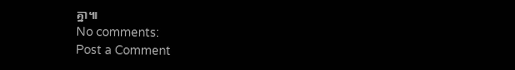គ្នា៕
No comments:
Post a Comment